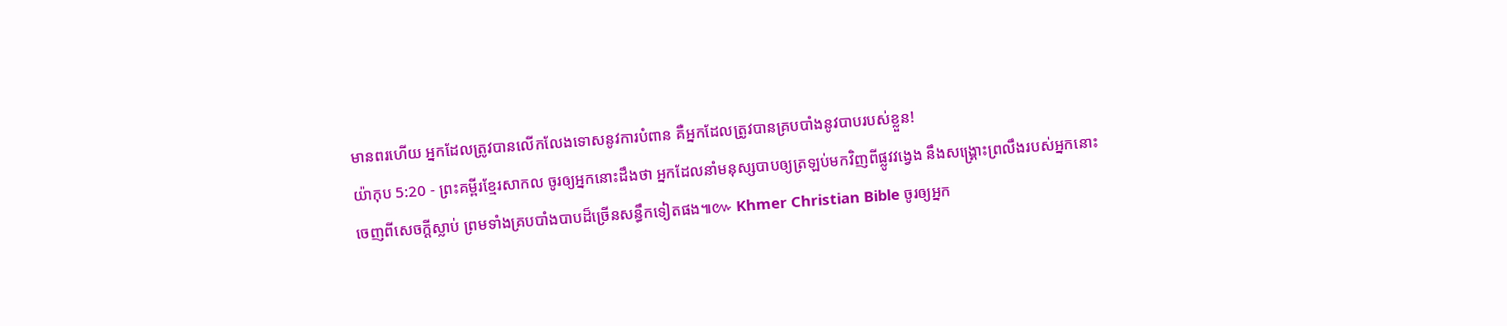មានពរហើយ អ្នកដែលត្រូវបានលើកលែងទោសនូវការបំពាន គឺអ្នកដែលត្រូវបានគ្របបាំងនូវបាបរបស់ខ្លួន!
យ៉ាកុប 5:20 - ព្រះគម្ពីរខ្មែរសាកល ចូរឲ្យអ្នកនោះដឹងថា អ្នកដែលនាំមនុស្សបាបឲ្យត្រឡប់មកវិញពីផ្លូវវង្វេង នឹងសង្គ្រោះព្រលឹងរបស់អ្នកនោះចេញពីសេចក្ដីស្លាប់ ព្រមទាំងគ្របបាំងបាបដ៏ច្រើនសន្ធឹកទៀតផង៕៚ Khmer Christian Bible ចូរឲ្យអ្នក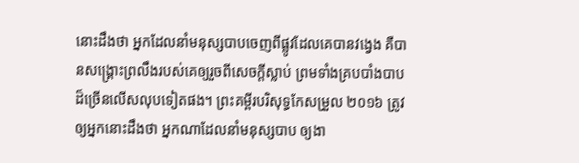នោះដឹងថា អ្នកដែលនាំមនុស្សបាបចេញពីផ្លូវដែលគេបានវង្វេង គឺបានសង្គ្រោះព្រលឹងរបស់គេឲ្យរួចពីសេចក្ដីស្លាប់ ព្រមទាំងគ្របបាំងបាបដ៏ច្រើនលើសលុបទៀតផង។ ព្រះគម្ពីរបរិសុទ្ធកែសម្រួល ២០១៦ ត្រូវឲ្យអ្នកនោះដឹងថា អ្នកណាដែលនាំមនុស្សបាប ឲ្យងា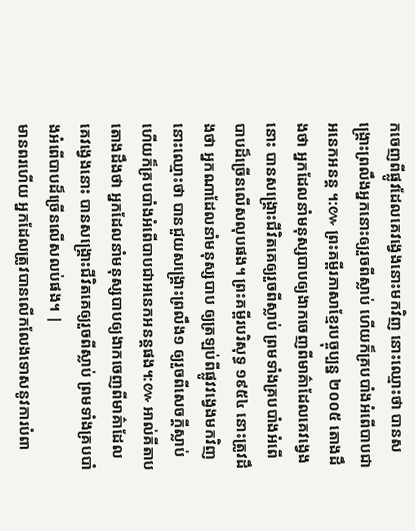កចេញពីផ្លូវដែលគេវង្វេងនោះមកវិញ នោះឈ្មោះថា បានសង្គ្រោះព្រលឹងអ្នកនោះឲ្យរួចពីស្លាប់ ហើយក៏គ្របបាំងអំពើបាបជាអនេកអនន្ត ។:៚ ព្រះគម្ពីរភាសាខ្មែរបច្ចុប្បន្ន ២០០៥ តោងដឹងថា អ្នកដែលនាំមនុស្សបាបឲ្យងាកចេញពីមាគ៌ាដែលគេវង្វេងនោះ បានសង្គ្រោះជីវិតគេឲ្យរួចពីស្លាប់ ព្រមទាំងគ្របបាំងអំពើបាបដ៏ច្រើនលើសលុបផង។ ព្រះគម្ពីរបរិសុទ្ធ ១៩៥៤ នោះត្រូវដឹងថា អ្នកណាដែលនាំមនុស្សបាប ឲ្យត្រឡប់ពីផ្លូវវង្វេងមកវិញ នោះឈ្មោះថា បានជួយសង្គ្រោះព្រលឹង១ ឲ្យរួចពីសេចក្ដីស្លាប់ ហើយក៏គ្របបាំងអំពើបាបជាអនេកអនន្តផង។:៚ អាល់គីតាប តោងដឹងថា អ្នកដែលនាំមនុស្សបាបឲ្យងាកចេញពីមាគ៌ាដែលគេវង្វេងនោះ បានសង្គ្រោះជីវិតគេឲ្យរួចពីស្លាប់ ព្រមទាំងគ្របបាំងអំពើបាបដ៏ច្រើនលើសលប់ផង។ |
មានពរហើយ អ្នកដែលត្រូវបានលើកលែងទោសនូវការបំពា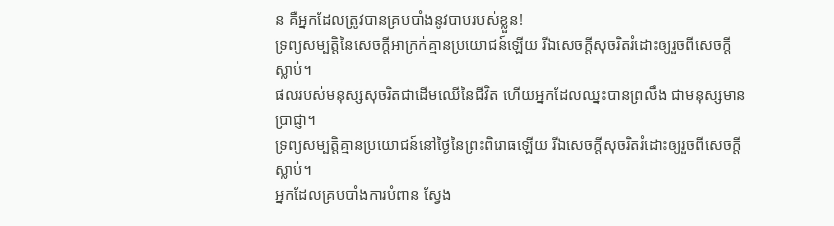ន គឺអ្នកដែលត្រូវបានគ្របបាំងនូវបាបរបស់ខ្លួន!
ទ្រព្យសម្បត្តិនៃសេចក្ដីអាក្រក់គ្មានប្រយោជន៍ឡើយ រីឯសេចក្ដីសុចរិតរំដោះឲ្យរួចពីសេចក្ដីស្លាប់។
ផលរបស់មនុស្សសុចរិតជាដើមឈើនៃជីវិត ហើយអ្នកដែលឈ្នះបានព្រលឹង ជាមនុស្សមានប្រាជ្ញា។
ទ្រព្យសម្បត្តិគ្មានប្រយោជន៍នៅថ្ងៃនៃព្រះពិរោធឡើយ រីឯសេចក្ដីសុចរិតរំដោះឲ្យរួចពីសេចក្ដីស្លាប់។
អ្នកដែលគ្របបាំងការបំពាន ស្វែង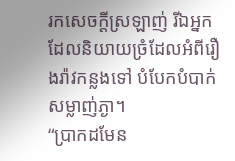រកសេចក្ដីស្រឡាញ់ រីឯអ្នកដែលនិយាយច្រំដែលអំពីរឿងរ៉ាវកន្លងទៅ បំបែកបំបាក់សម្លាញ់ភ្ងា។
“ប្រាកដមែន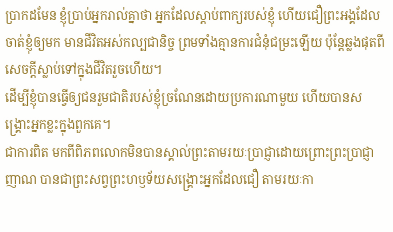ប្រាកដមែន ខ្ញុំប្រាប់អ្នករាល់គ្នាថា អ្នកដែលស្ដាប់ពាក្យរបស់ខ្ញុំ ហើយជឿព្រះអង្គដែលចាត់ខ្ញុំឲ្យមក មានជីវិតអស់កល្បជានិច្ច ព្រមទាំងគ្មានការជំនុំជម្រះឡើយ ប៉ុន្តែឆ្លងផុតពីសេចក្ដីស្លាប់ទៅក្នុងជីវិតរួចហើយ។
ដើម្បីខ្ញុំបានធ្វើឲ្យជនរួមជាតិរបស់ខ្ញុំច្រណែនដោយប្រការណាមួយ ហើយបានសង្គ្រោះអ្នកខ្លះក្នុងពួកគេ។
ជាការពិត មកពីពិភពលោកមិនបានស្គាល់ព្រះតាមរយៈប្រាជ្ញាដោយព្រោះព្រះប្រាជ្ញាញាណ បានជាព្រះសព្វព្រះហឫទ័យសង្គ្រោះអ្នកដែលជឿ តាមរយៈកា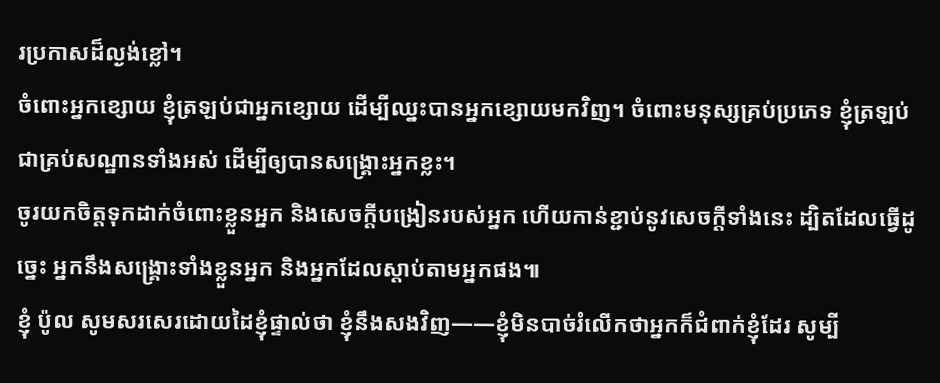រប្រកាសដ៏ល្ងង់ខ្លៅ។
ចំពោះអ្នកខ្សោយ ខ្ញុំត្រឡប់ជាអ្នកខ្សោយ ដើម្បីឈ្នះបានអ្នកខ្សោយមកវិញ។ ចំពោះមនុស្សគ្រប់ប្រភេទ ខ្ញុំត្រឡប់ជាគ្រប់សណ្ឋានទាំងអស់ ដើម្បីឲ្យបានសង្គ្រោះអ្នកខ្លះ។
ចូរយកចិត្តទុកដាក់ចំពោះខ្លួនអ្នក និងសេចក្ដីបង្រៀនរបស់អ្នក ហើយកាន់ខ្ជាប់នូវសេចក្ដីទាំងនេះ ដ្បិតដែលធ្វើដូច្នេះ អ្នកនឹងសង្គ្រោះទាំងខ្លួនអ្នក និងអ្នកដែលស្ដាប់តាមអ្នកផង៕
ខ្ញុំ ប៉ូល សូមសរសេរដោយដៃខ្ញុំផ្ទាល់ថា ខ្ញុំនឹងសងវិញ——ខ្ញុំមិនបាច់រំលើកថាអ្នកក៏ជំពាក់ខ្ញុំដែរ សូម្បី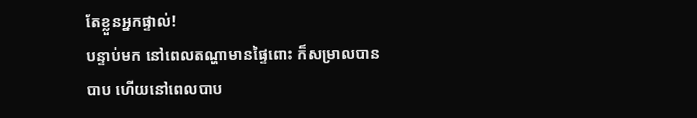តែខ្លួនអ្នកផ្ទាល់!
បន្ទាប់មក នៅពេលតណ្ហាមានផ្ទៃពោះ ក៏សម្រាលបានបាប ហើយនៅពេលបាប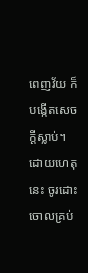ពេញវ័យ ក៏បង្កើតសេចក្ដីស្លាប់។
ដោយហេតុនេះ ចូរដោះចោលគ្រប់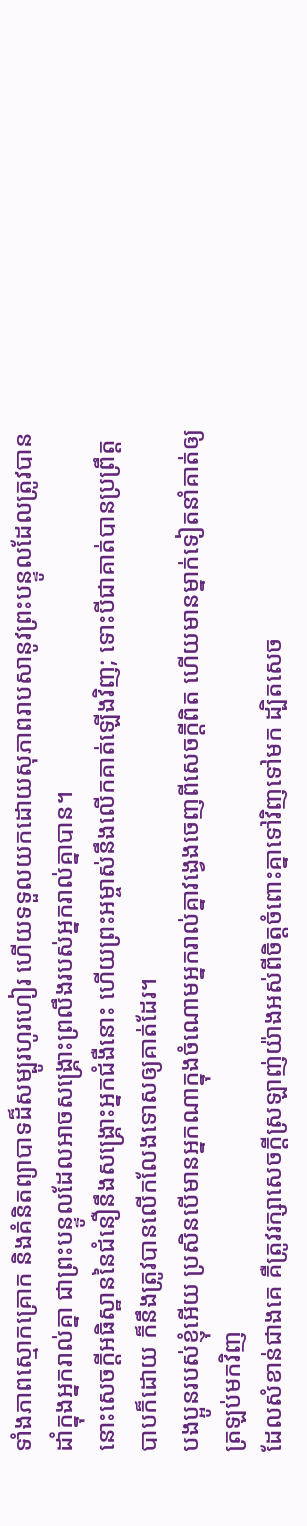ទាំងភាពស្មោកគ្រោក និងគំនិតព្យាបាទដ៏សម្បូរហូរហៀរ ហើយទទួលយកដោយសុភាពរាបសានូវព្រះបន្ទូលដែលត្រូវបានដាំក្នុងអ្នករាល់គ្នា ជាព្រះបន្ទូលដែលអាចសង្គ្រោះព្រលឹងរបស់អ្នករាល់គ្នាបាន។
នោះសេចក្ដីអធិស្ឋាននៃជំនឿនឹងសង្គ្រោះអ្នកជំងឺនោះ ហើយព្រះអម្ចាស់នឹងលើកគាត់ឡើងវិញ; ទោះបីជាគាត់បានប្រព្រឹត្តបាបក៏ដោយ ក៏នឹងត្រូវបានលើកលែងទោសឲ្យគាត់ដែរ។
បងប្អូនរបស់ខ្ញុំអើយ ប្រសិនបើមានអ្នកណាក្នុងចំណោមអ្នករាល់គ្នាវង្វេងចេញពីសេចក្ដីពិត ហើយមានម្នាក់ទៀតនាំគាត់ឲ្យត្រឡប់មកវិញ
ដែលសំខាន់ជាងគេ គឺត្រូវរក្សាសេចក្ដីស្រឡាញ់យ៉ាងអស់ពីចិត្តចំពោះគ្នាទៅវិញទៅមក ដ្បិតសេច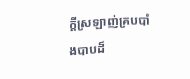ក្ដីស្រឡាញ់គ្របបាំងបាបដ៏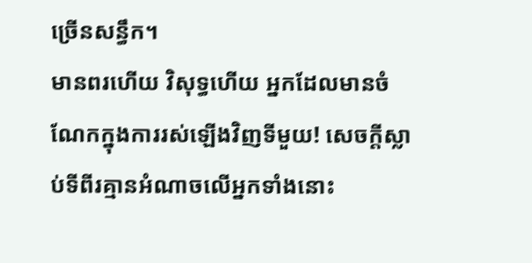ច្រើនសន្ធឹក។
មានពរហើយ វិសុទ្ធហើយ អ្នកដែលមានចំណែកក្នុងការរស់ឡើងវិញទីមួយ! សេចក្ដីស្លាប់ទីពីរគ្មានអំណាចលើអ្នកទាំងនោះ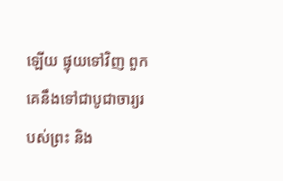ឡើយ ផ្ទុយទៅវិញ ពួកគេនឹងទៅជាបូជាចារ្យរបស់ព្រះ និង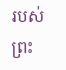របស់ព្រះ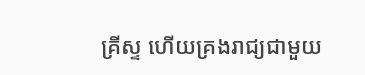គ្រីស្ទ ហើយគ្រងរាជ្យជាមួយ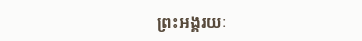ព្រះអង្គរយៈ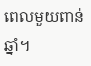ពេលមួយពាន់ឆ្នាំ។